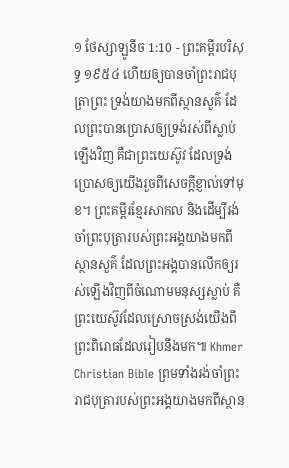១ ថែស្សាឡូនីច 1:10 - ព្រះគម្ពីរបរិសុទ្ធ ១៩៥៤ ហើយឲ្យបានចាំព្រះរាជបុត្រាព្រះ ទ្រង់យាងមកពីស្ថានសួគ៌ ដែលព្រះបានប្រោសឲ្យទ្រង់រស់ពីស្លាប់ឡើងវិញ គឺជាព្រះយេស៊ូវ ដែលទ្រង់ប្រោសឲ្យយើងរួចពីសេចក្ដីខ្ញាល់ទៅមុខ។ ព្រះគម្ពីរខ្មែរសាកល និងដើម្បីរង់ចាំព្រះបុត្រារបស់ព្រះអង្គយាងមកពីស្ថានសួគ៌ ដែលព្រះអង្គបានលើកឲ្យរស់ឡើងវិញពីចំណោមមនុស្សស្លាប់ គឺព្រះយេស៊ូវដែលស្រោចស្រង់យើងពីព្រះពិរោធដែលរៀបនឹងមក៕ Khmer Christian Bible ព្រមទាំងរង់ចាំព្រះរាជបុត្រារបស់ព្រះអង្គយាងមកពីស្ថាន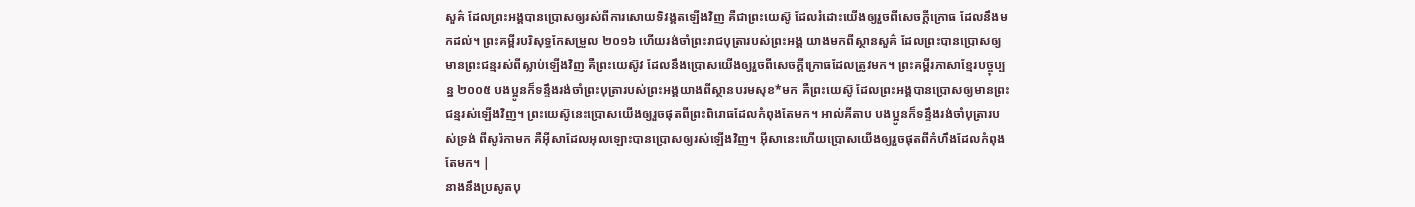សួគ៌ ដែលព្រះអង្គបានប្រោសឲ្យរស់ពីការសោយទិវង្គតឡើងវិញ គឺជាព្រះយេស៊ូ ដែលរំដោះយើងឲ្យរួចពីសេចក្ដីក្រោធ ដែលនឹងមកដល់។ ព្រះគម្ពីរបរិសុទ្ធកែសម្រួល ២០១៦ ហើយរង់ចាំព្រះរាជបុត្រារបស់ព្រះអង្គ យាងមកពីស្ថានសួគ៌ ដែលព្រះបានប្រោសឲ្យមានព្រះជន្មរស់ពីស្លាប់ឡើងវិញ គឺព្រះយេស៊ូវ ដែលនឹងប្រោសយើងឲ្យរួចពីសេចក្ដីក្រោធដែលត្រូវមក។ ព្រះគម្ពីរភាសាខ្មែរបច្ចុប្បន្ន ២០០៥ បងប្អូនក៏ទន្ទឹងរង់ចាំព្រះបុត្រារបស់ព្រះអង្គយាងពីស្ថានបរមសុខ*មក គឺព្រះយេស៊ូ ដែលព្រះអង្គបានប្រោសឲ្យមានព្រះជន្មរស់ឡើងវិញ។ ព្រះយេស៊ូនេះប្រោសយើងឲ្យរួចផុតពីព្រះពិរោធដែលកំពុងតែមក។ អាល់គីតាប បងប្អូនក៏ទន្ទឹងរង់ចាំបុត្រារបស់ទ្រង់ ពីសូរ៉កាមក គឺអ៊ីសាដែលអុលឡោះបានប្រោសឲ្យរស់ឡើងវិញ។ អ៊ីសានេះហើយប្រោសយើងឲ្យរួចផុតពីកំហឹងដែលកំពុងតែមក។ |
នាងនឹងប្រសូតបុ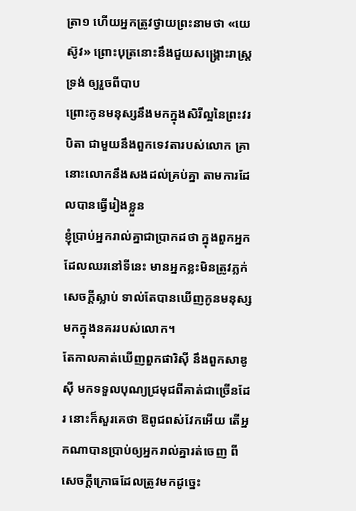ត្រា១ ហើយអ្នកត្រូវថ្វាយព្រះនាមថា «យេស៊ូវ» ព្រោះបុត្រនោះនឹងជួយសង្គ្រោះរាស្ត្រទ្រង់ ឲ្យរួចពីបាប
ព្រោះកូនមនុស្សនឹងមកក្នុងសិរីល្អនៃព្រះវរបិតា ជាមួយនឹងពួកទេវតារបស់លោក គ្រានោះលោកនឹងសងដល់គ្រប់គ្នា តាមការដែលបានធ្វើរៀងខ្លួន
ខ្ញុំប្រាប់អ្នករាល់គ្នាជាប្រាកដថា ក្នុងពួកអ្នកដែលឈរនៅទីនេះ មានអ្នកខ្លះមិនត្រូវភ្លក់សេចក្ដីស្លាប់ ទាល់តែបានឃើញកូនមនុស្សមកក្នុងនគររបស់លោក។
តែកាលគាត់ឃើញពួកផារិស៊ី នឹងពួកសាឌូស៊ី មកទទួលបុណ្យជ្រមុជពីគាត់ជាច្រើនដែរ នោះក៏សួរគេថា ឱពូជពស់វែកអើយ តើអ្នកណាបានប្រាប់ឲ្យអ្នករាល់គ្នារត់ចេញ ពីសេចក្ដីក្រោធដែលត្រូវមកដូច្នេះ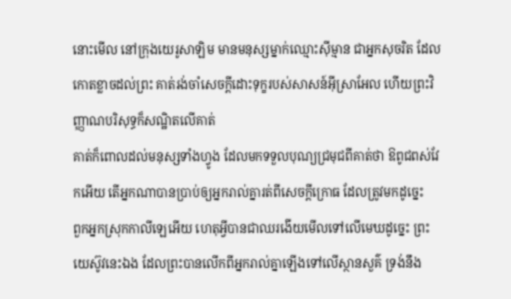នោះមើល នៅក្រុងយេរូសាឡិម មានមនុស្សម្នាក់ឈ្មោះស៊ីម្មាន ជាអ្នកសុចរិត ដែលកោតខ្លាចដល់ព្រះ គាត់រង់ចាំសេចក្ដីដោះទុក្ខរបស់សាសន៍អ៊ីស្រាអែល ហើយព្រះវិញ្ញាណបរិសុទ្ធក៏សណ្ឋិតលើគាត់
គាត់ក៏ពោលដល់មនុស្សទាំងហ្វូង ដែលមកទទួលបុណ្យជ្រមុជពីគាត់ថា ឱពូជពស់វែកអើយ តើអ្នកណាបានប្រាប់ឲ្យអ្នករាល់គ្នារត់ពីសេចក្ដីក្រោធ ដែលត្រូវមកដូច្នេះ
ពួកអ្នកស្រុកកាលីឡេអើយ ហេតុអ្វីបានជាឈរងើយមើលទៅលើមេឃដូច្នេះ ព្រះយេស៊ូវនេះឯង ដែលព្រះបានលើកពីអ្នករាល់គ្នាឡើងទៅលើស្ថានសួគ៌ ទ្រង់នឹង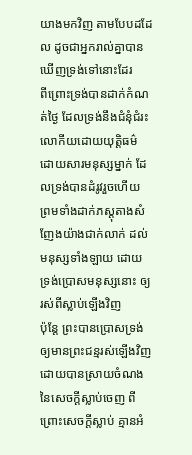យាងមកវិញ តាមបែបដដែល ដូចជាអ្នករាល់គ្នាបានឃើញទ្រង់ទៅនោះដែរ
ពីព្រោះទ្រង់បានដាក់កំណត់ថ្ងៃ ដែលទ្រង់នឹងជំនុំជំរះលោកីយដោយយុត្តិធម៌ ដោយសារមនុស្សម្នាក់ ដែលទ្រង់បានដំរូវរួចហើយ ព្រមទាំងដាក់ភស្តុតាងសំញែងយ៉ាងជាក់លាក់ ដល់មនុស្សទាំងឡាយ ដោយទ្រង់ប្រោសមនុស្សនោះ ឲ្យរស់ពីស្លាប់ឡើងវិញ
ប៉ុន្តែ ព្រះបានប្រោសទ្រង់ ឲ្យមានព្រះជន្មរស់ឡើងវិញ ដោយបានស្រាយចំណងនៃសេចក្ដីស្លាប់ចេញ ពីព្រោះសេចក្ដីស្លាប់ គ្មានអំ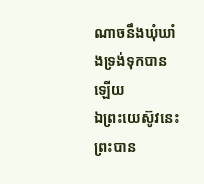ណាចនឹងឃុំឃាំងទ្រង់ទុកបានឡើយ
ឯព្រះយេស៊ូវនេះ ព្រះបាន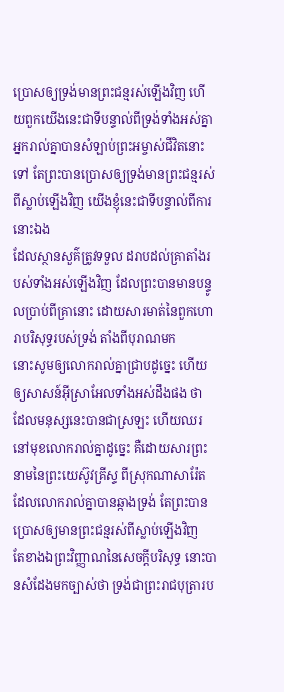ប្រោសឲ្យទ្រង់មានព្រះជន្មរស់ឡើងវិញ ហើយពួកយើងនេះជាទីបន្ទាល់ពីទ្រង់ទាំងអស់គ្នា
អ្នករាល់គ្នាបានសំឡាប់ព្រះអម្ចាស់ជីវិតនោះទៅ តែព្រះបានប្រោសឲ្យទ្រង់មានព្រះជន្មរស់ពីស្លាប់ឡើងវិញ យើងខ្ញុំនេះជាទីបន្ទាល់ពីការនោះឯង
ដែលស្ថានសួគ៌ត្រូវទទួល ដរាបដល់គ្រាតាំងរបស់ទាំងអស់ឡើងវិញ ដែលព្រះបានមានបន្ទូលប្រាប់ពីគ្រានោះ ដោយសារមាត់នៃពួកហោរាបរិសុទ្ធរបស់ទ្រង់ តាំងពីបុរាណមក
នោះសូមឲ្យលោករាល់គ្នាជ្រាបដូច្នេះ ហើយឲ្យសាសន៍អ៊ីស្រាអែលទាំងអស់ដឹងផង ថា ដែលមនុស្សនេះបានជាស្រឡះ ហើយឈរនៅមុខលោករាល់គ្នាដូច្នេះ គឺដោយសារព្រះនាមនៃព្រះយេស៊ូវគ្រីស្ទ ពីស្រុកណាសារ៉ែត ដែលលោករាល់គ្នាបានឆ្កាងទ្រង់ តែព្រះបានប្រោសឲ្យមានព្រះជន្មរស់ពីស្លាប់ឡើងវិញ
តែខាងឯព្រះវិញ្ញាណនៃសេចក្ដីបរិសុទ្ធ នោះបានសំដែងមកច្បាស់ថា ទ្រង់ជាព្រះរាជបុត្រារប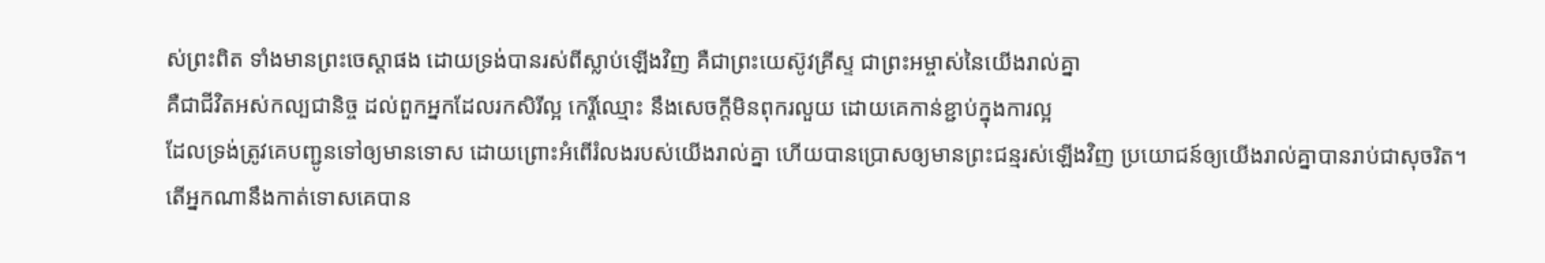ស់ព្រះពិត ទាំងមានព្រះចេស្តាផង ដោយទ្រង់បានរស់ពីស្លាប់ឡើងវិញ គឺជាព្រះយេស៊ូវគ្រីស្ទ ជាព្រះអម្ចាស់នៃយើងរាល់គ្នា
គឺជាជីវិតអស់កល្បជានិច្ច ដល់ពួកអ្នកដែលរកសិរីល្អ កេរ្តិ៍ឈ្មោះ នឹងសេចក្ដីមិនពុករលួយ ដោយគេកាន់ខ្ជាប់ក្នុងការល្អ
ដែលទ្រង់ត្រូវគេបញ្ជូនទៅឲ្យមានទោស ដោយព្រោះអំពើរំលងរបស់យើងរាល់គ្នា ហើយបានប្រោសឲ្យមានព្រះជន្មរស់ឡើងវិញ ប្រយោជន៍ឲ្យយើងរាល់គ្នាបានរាប់ជាសុចរិត។
តើអ្នកណានឹងកាត់ទោសគេបាន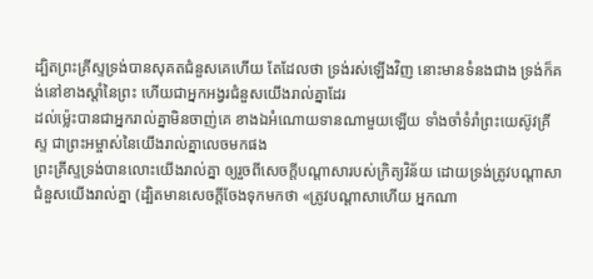ដ្បិតព្រះគ្រីស្ទទ្រង់បានសុគតជំនួសគេហើយ តែដែលថា ទ្រង់រស់ឡើងវិញ នោះមានទំនងជាង ទ្រង់ក៏គង់នៅខាងស្តាំនៃព្រះ ហើយជាអ្នកអង្វរជំនួសយើងរាល់គ្នាដែរ
ដល់ម៉្លេះបានជាអ្នករាល់គ្នាមិនចាញ់គេ ខាងឯអំណោយទានណាមួយឡើយ ទាំងចាំទំរាំព្រះយេស៊ូវគ្រីស្ទ ជាព្រះអម្ចាស់នៃយើងរាល់គ្នាលេចមកផង
ព្រះគ្រីស្ទទ្រង់បានលោះយើងរាល់គ្នា ឲ្យរួចពីសេចក្ដីបណ្តាសារបស់ក្រិត្យវិន័យ ដោយទ្រង់ត្រូវបណ្តាសាជំនួសយើងរាល់គ្នា (ដ្បិតមានសេចក្ដីចែងទុកមកថា «ត្រូវបណ្តាសាហើយ អ្នកណា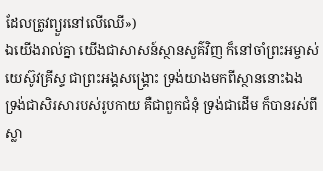ដែលត្រូវព្យួរនៅលើឈើ»)
ឯយើងរាល់គ្នា យើងជាសាសន៍ស្ថានសួគ៌វិញ ក៏នៅចាំព្រះអម្ចាស់យេស៊ូវគ្រីស្ទ ជាព្រះអង្គសង្គ្រោះ ទ្រង់យាងមកពីស្ថាននោះឯង
ទ្រង់ជាសិរសារបស់រូបកាយ គឺជាពួកជំនុំ ទ្រង់ជាដើម ក៏បានរស់ពីស្លា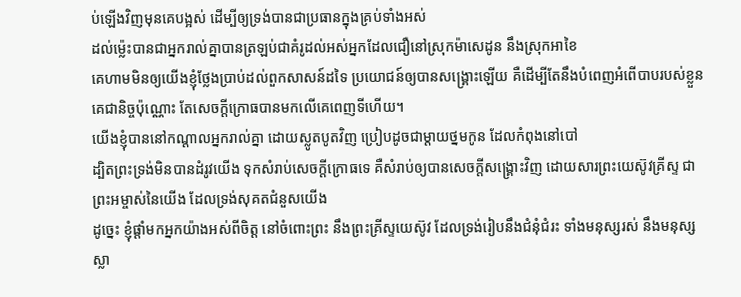ប់ឡើងវិញមុនគេបង្អស់ ដើម្បីឲ្យទ្រង់បានជាប្រធានក្នុងគ្រប់ទាំងអស់
ដល់ម៉្លេះបានជាអ្នករាល់គ្នាបានត្រឡប់ជាគំរូដល់អស់អ្នកដែលជឿនៅស្រុកម៉ាសេដូន នឹងស្រុកអាខៃ
គេហាមមិនឲ្យយើងខ្ញុំថ្លែងប្រាប់ដល់ពួកសាសន៍ដទៃ ប្រយោជន៍ឲ្យបានសង្គ្រោះឡើយ គឺដើម្បីតែនឹងបំពេញអំពើបាបរបស់ខ្លួនគេជានិច្ចប៉ុណ្ណោះ តែសេចក្ដីក្រោធបានមកលើគេពេញទីហើយ។
យើងខ្ញុំបាននៅកណ្តាលអ្នករាល់គ្នា ដោយស្លូតបូតវិញ ប្រៀបដូចជាម្តាយថ្នមកូន ដែលកំពុងនៅបៅ
ដ្បិតព្រះទ្រង់មិនបានដំរូវយើង ទុកសំរាប់សេចក្ដីក្រោធទេ គឺសំរាប់ឲ្យបានសេចក្ដីសង្គ្រោះវិញ ដោយសារព្រះយេស៊ូវគ្រីស្ទ ជាព្រះអម្ចាស់នៃយើង ដែលទ្រង់សុគតជំនួសយើង
ដូច្នេះ ខ្ញុំផ្តាំមកអ្នកយ៉ាងអស់ពីចិត្ត នៅចំពោះព្រះ នឹងព្រះគ្រីស្ទយេស៊ូវ ដែលទ្រង់រៀបនឹងជំនុំជំរះ ទាំងមនុស្សរស់ នឹងមនុស្សស្លា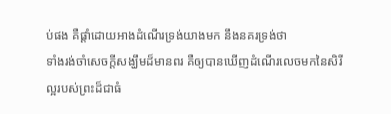ប់ផង គឺផ្តាំដោយអាងដំណើរទ្រង់យាងមក នឹងនគរទ្រង់ថា
ទាំងរង់ចាំសេចក្ដីសង្ឃឹមដ៏មានពរ គឺឲ្យបានឃើញដំណើរលេចមកនៃសិរីល្អរបស់ព្រះដ៏ជាធំ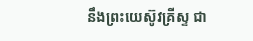នឹងព្រះយេស៊ូវគ្រីស្ទ ជា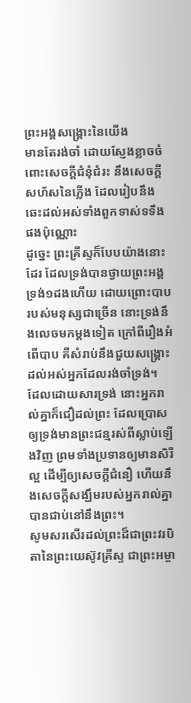ព្រះអង្គសង្គ្រោះនៃយើង
មានតែរង់ចាំ ដោយស្ញែងខ្លាចចំពោះសេចក្ដីជំនុំជំរះ នឹងសេចក្ដីសហ័សនៃភ្លើង ដែលរៀបនឹងឆេះដល់អស់ទាំងពួកទាស់ទទឹងផងប៉ុណ្ណោះ
ដូច្នេះ ព្រះគ្រីស្ទក៏បែបយ៉ាងនោះដែរ ដែលទ្រង់បានថ្វាយព្រះអង្គទ្រង់១ដងហើយ ដោយព្រោះបាបរបស់មនុស្សជាច្រើន នោះទ្រង់នឹងលេចមកម្តងទៀត ក្រៅពីរឿងអំពើបាប គឺសំរាប់នឹងជួយសង្គ្រោះដល់អស់អ្នកដែលរង់ចាំទ្រង់។
ដែលដោយសារទ្រង់ នោះអ្នករាល់គ្នាក៏ជឿដល់ព្រះ ដែលប្រោសឲ្យទ្រង់មានព្រះជន្មរស់ពីស្លាប់ឡើងវិញ ព្រមទាំងប្រទានឲ្យមានសិរីល្អ ដើម្បីឲ្យសេចក្ដីជំនឿ ហើយនឹងសេចក្ដីសង្ឃឹមរបស់អ្នករាល់គ្នាបានជាប់នៅនឹងព្រះ។
សូមសរសើរដល់ព្រះដ៏ជាព្រះវរបិតានៃព្រះយេស៊ូវគ្រីស្ទ ជាព្រះអម្ចា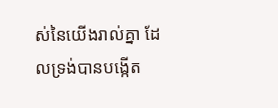ស់នៃយើងរាល់គ្នា ដែលទ្រង់បានបង្កើត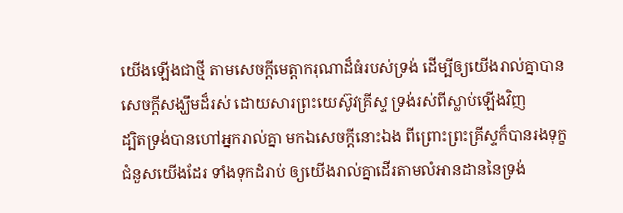យើងឡើងជាថ្មី តាមសេចក្ដីមេត្តាករុណាដ៏ធំរបស់ទ្រង់ ដើម្បីឲ្យយើងរាល់គ្នាបានសេចក្ដីសង្ឃឹមដ៏រស់ ដោយសារព្រះយេស៊ូវគ្រីស្ទ ទ្រង់រស់ពីស្លាប់ឡើងវិញ
ដ្បិតទ្រង់បានហៅអ្នករាល់គ្នា មកឯសេចក្ដីនោះឯង ពីព្រោះព្រះគ្រីស្ទក៏បានរងទុក្ខជំនួសយើងដែរ ទាំងទុកដំរាប់ ឲ្យយើងរាល់គ្នាដើរតាមលំអានដាននៃទ្រង់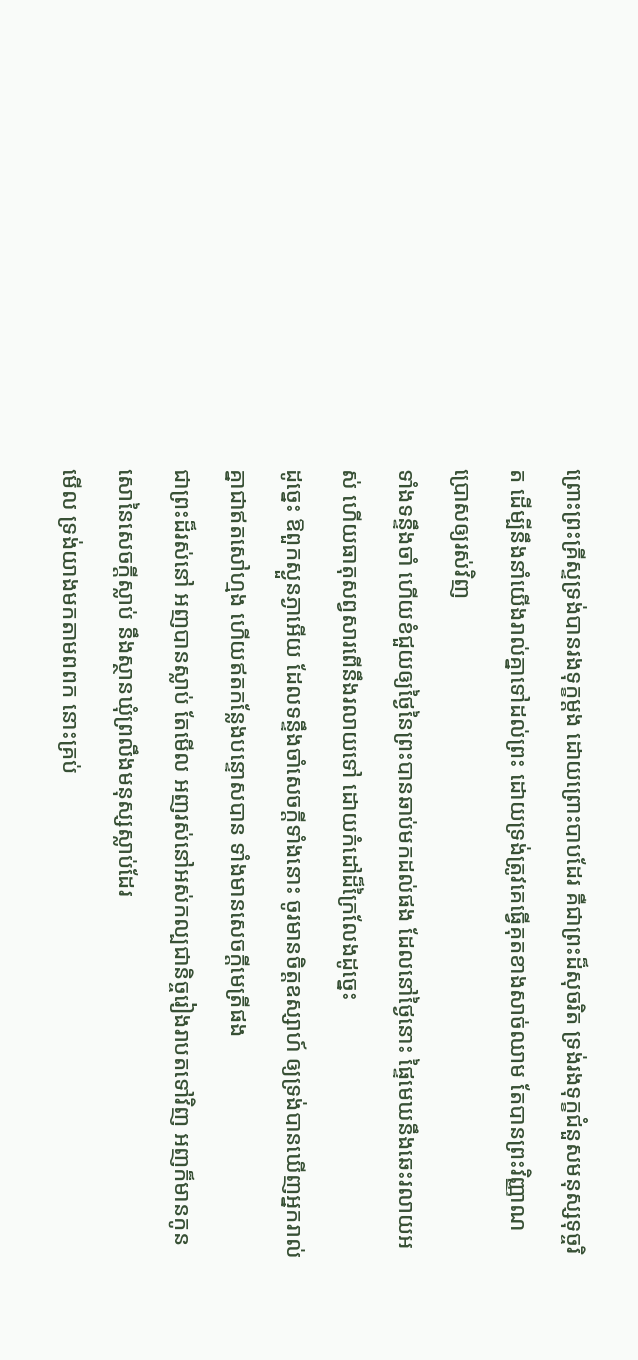ព្រោះព្រះគ្រីស្ទទ្រង់បានរងទុក្ខម្តង ដោយព្រោះបាបដែរ គឺជាព្រះដ៏សុចរិត ទ្រង់រងទុក្ខជំនួសមនុស្សទុច្ចរិត ដើម្បីនឹងនាំយើងរាល់គ្នាទៅដល់ព្រះ ដោយទ្រង់ត្រូវគេធ្វើគុតខាងសាច់ឈាម តែបានព្រះវិញ្ញាណប្រោសឲ្យរស់វិញ
ទាំងទន្ទឹងចាំ ហើយខំជួយឲ្យថ្ងៃនៃព្រះបានឆាប់មកដល់ផង ដែលនៅថ្ងៃនោះ ផ្ទៃមេឃនឹងឆេះរលាយអស់ ហើយធាតុសព្វសារពើនឹងរលាយទៅ ដោយកំដៅដ៏ក្រៃលែងដូច្នេះ
ដូច្នេះ ឱពួកស្ងួនភ្ងាអើយ ដែលទន្ទឹងចាំសេចក្ដីទាំងនោះ ចូរមានចិត្តឧស្សាហ៍ ឲ្យទ្រង់បានឃើញអ្នករាល់គ្នាជាឥតសៅហ្មង ហើយឥតកន្លែងបន្ទោសបាន ទាំងមានសេចក្ដីមេត្រីផង
ជាព្រះដ៏រស់នៅ អញបានស្លាប់ តែមើល អញរស់នៅអស់កល្បជានិច្ចរៀងរាបតទៅវិញ អញក៏មានកូនសោនៃសេចក្ដីស្លាប់ នឹងស្ថានឃុំព្រលឹងមនុស្សស្លាប់ដែរ
មើល ទ្រង់យាងមកតាមពពក នោះគ្រប់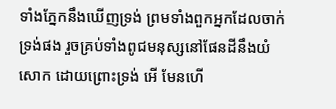ទាំងភ្នែកនឹងឃើញទ្រង់ ព្រមទាំងពួកអ្នកដែលចាក់ទ្រង់ផង រួចគ្រប់ទាំងពូជមនុស្សនៅផែនដីនឹងយំសោក ដោយព្រោះទ្រង់ អើ មែនហើ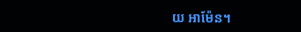យ អាម៉ែន។